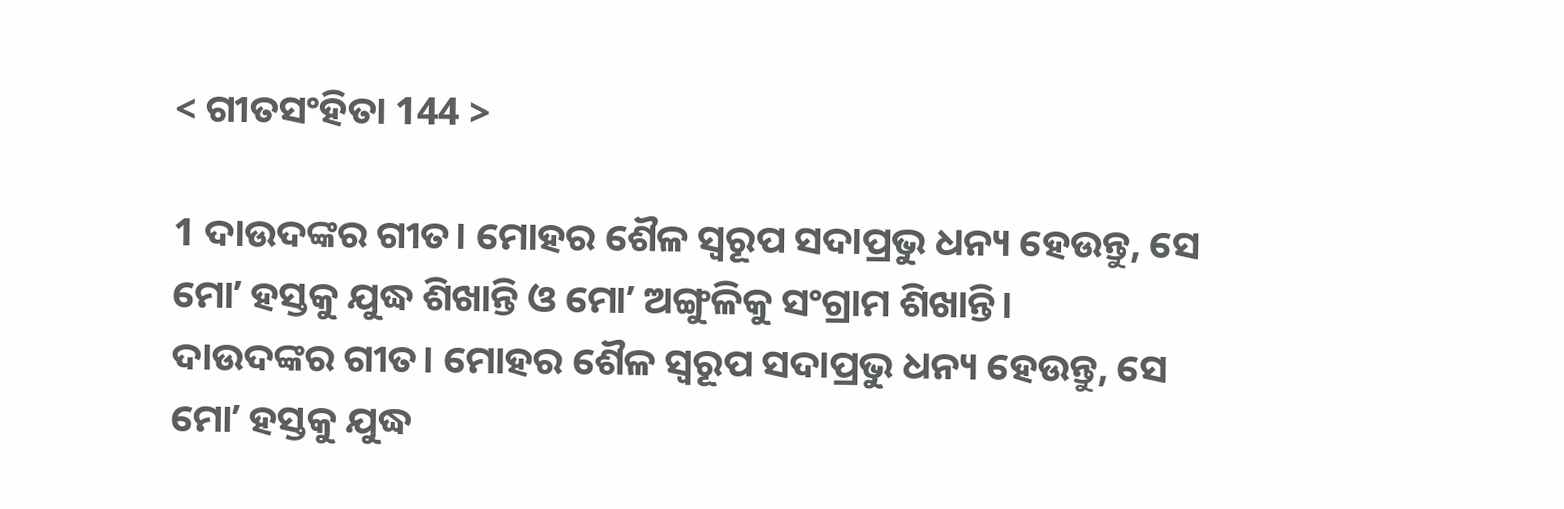< ଗୀତସଂହିତା 144 >

1 ଦାଉଦଙ୍କର ଗୀତ। ମୋହର ଶୈଳ ସ୍ୱରୂପ ସଦାପ୍ରଭୁ ଧନ୍ୟ ହେଉନ୍ତୁ, ସେ ମୋʼ ହସ୍ତକୁ ଯୁଦ୍ଧ ଶିଖାନ୍ତି ଓ ମୋʼ ଅଙ୍ଗୁଳିକୁ ସଂଗ୍ରାମ ଶିଖାନ୍ତି।
ଦାଉଦଙ୍କର ଗୀତ। ମୋହର ଶୈଳ ସ୍ୱରୂପ ସଦାପ୍ରଭୁ ଧନ୍ୟ ହେଉନ୍ତୁ, ସେ ମୋʼ ହସ୍ତକୁ ଯୁଦ୍ଧ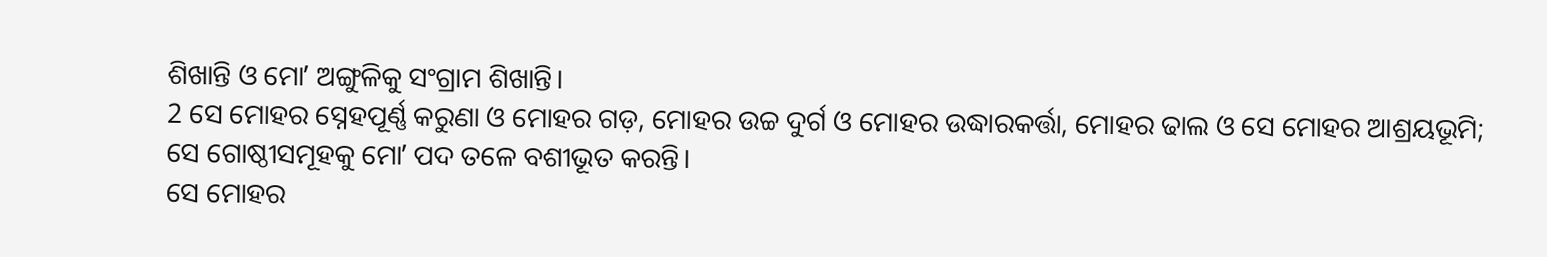ଶିଖାନ୍ତି ଓ ମୋʼ ଅଙ୍ଗୁଳିକୁ ସଂଗ୍ରାମ ଶିଖାନ୍ତି।
2 ସେ ମୋହର ସ୍ନେହପୂର୍ଣ୍ଣ କରୁଣା ଓ ମୋହର ଗଡ଼, ମୋହର ଉଚ୍ଚ ଦୁର୍ଗ ଓ ମୋହର ଉଦ୍ଧାରକର୍ତ୍ତା, ମୋହର ଢାଲ ଓ ସେ ମୋହର ଆଶ୍ରୟଭୂମି; ସେ ଗୋଷ୍ଠୀସମୂହକୁ ମୋʼ ପଦ ତଳେ ବଶୀଭୂତ କରନ୍ତି।
ସେ ମୋହର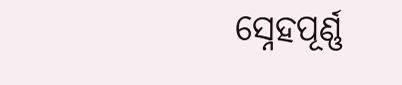ସ୍ନେହପୂର୍ଣ୍ଣ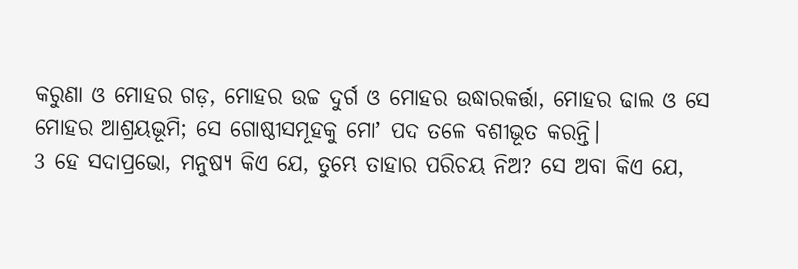କରୁଣା ଓ ମୋହର ଗଡ଼, ମୋହର ଉଚ୍ଚ ଦୁର୍ଗ ଓ ମୋହର ଉଦ୍ଧାରକର୍ତ୍ତା, ମୋହର ଢାଲ ଓ ସେ ମୋହର ଆଶ୍ରୟଭୂମି; ସେ ଗୋଷ୍ଠୀସମୂହକୁ ମୋʼ ପଦ ତଳେ ବଶୀଭୂତ କରନ୍ତି।
3 ହେ ସଦାପ୍ରଭୋ, ମନୁଷ୍ୟ କିଏ ଯେ, ତୁମ୍ଭେ ତାହାର ପରିଚୟ ନିଅ? ସେ ଅବା କିଏ ଯେ,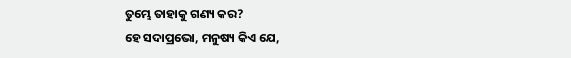ତୁମ୍ଭେ ତାହାକୁ ଗଣ୍ୟ କର?
ହେ ସଦାପ୍ରଭୋ, ମନୁଷ୍ୟ କିଏ ଯେ,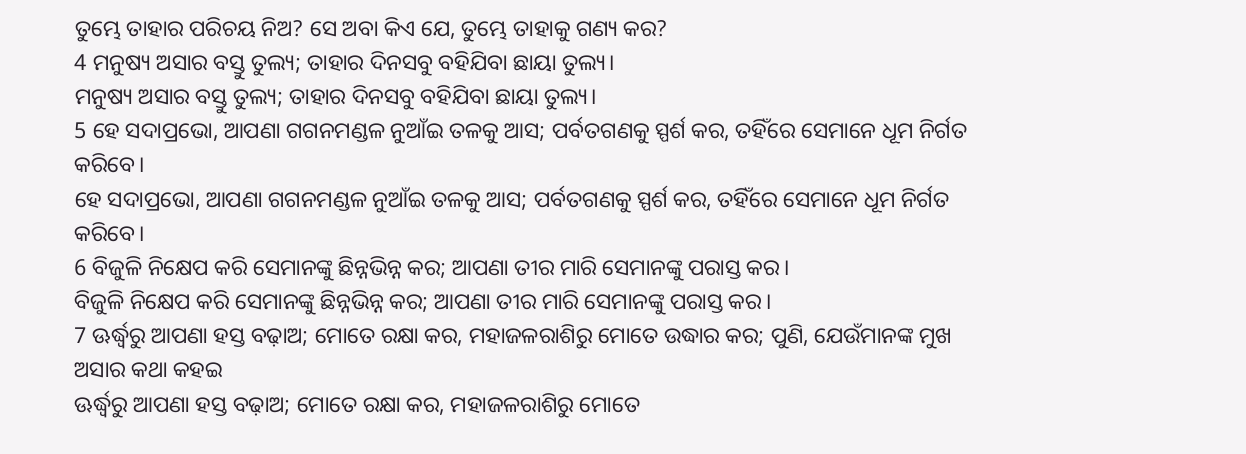ତୁମ୍ଭେ ତାହାର ପରିଚୟ ନିଅ? ସେ ଅବା କିଏ ଯେ, ତୁମ୍ଭେ ତାହାକୁ ଗଣ୍ୟ କର?
4 ମନୁଷ୍ୟ ଅସାର ବସ୍ତୁ ତୁଲ୍ୟ; ତାହାର ଦିନସବୁ ବହିଯିବା ଛାୟା ତୁଲ୍ୟ।
ମନୁଷ୍ୟ ଅସାର ବସ୍ତୁ ତୁଲ୍ୟ; ତାହାର ଦିନସବୁ ବହିଯିବା ଛାୟା ତୁଲ୍ୟ।
5 ହେ ସଦାପ୍ରଭୋ, ଆପଣା ଗଗନମଣ୍ଡଳ ନୁଆଁଇ ତଳକୁ ଆସ; ପର୍ବତଗଣକୁ ସ୍ପର୍ଶ କର, ତହିଁରେ ସେମାନେ ଧୂମ ନିର୍ଗତ କରିବେ।
ହେ ସଦାପ୍ରଭୋ, ଆପଣା ଗଗନମଣ୍ଡଳ ନୁଆଁଇ ତଳକୁ ଆସ; ପର୍ବତଗଣକୁ ସ୍ପର୍ଶ କର, ତହିଁରେ ସେମାନେ ଧୂମ ନିର୍ଗତ କରିବେ।
6 ବିଜୁଳି ନିକ୍ଷେପ କରି ସେମାନଙ୍କୁ ଛିନ୍ନଭିନ୍ନ କର; ଆପଣା ତୀର ମାରି ସେମାନଙ୍କୁ ପରାସ୍ତ କର।
ବିଜୁଳି ନିକ୍ଷେପ କରି ସେମାନଙ୍କୁ ଛିନ୍ନଭିନ୍ନ କର; ଆପଣା ତୀର ମାରି ସେମାନଙ୍କୁ ପରାସ୍ତ କର।
7 ଊର୍ଦ୍ଧ୍ୱରୁ ଆପଣା ହସ୍ତ ବଢ଼ାଅ; ମୋତେ ରକ୍ଷା କର, ମହାଜଳରାଶିରୁ ମୋତେ ଉଦ୍ଧାର କର; ପୁଣି, ଯେଉଁମାନଙ୍କ ମୁଖ ଅସାର କଥା କହଇ
ଊର୍ଦ୍ଧ୍ୱରୁ ଆପଣା ହସ୍ତ ବଢ଼ାଅ; ମୋତେ ରକ୍ଷା କର, ମହାଜଳରାଶିରୁ ମୋତେ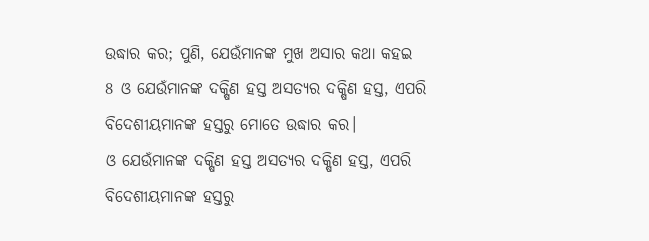ଉଦ୍ଧାର କର; ପୁଣି, ଯେଉଁମାନଙ୍କ ମୁଖ ଅସାର କଥା କହଇ
8 ଓ ଯେଉଁମାନଙ୍କ ଦକ୍ଷିଣ ହସ୍ତ ଅସତ୍ୟର ଦକ୍ଷିଣ ହସ୍ତ, ଏପରି ବିଦେଶୀୟମାନଙ୍କ ହସ୍ତରୁ ମୋତେ ଉଦ୍ଧାର କର।
ଓ ଯେଉଁମାନଙ୍କ ଦକ୍ଷିଣ ହସ୍ତ ଅସତ୍ୟର ଦକ୍ଷିଣ ହସ୍ତ, ଏପରି ବିଦେଶୀୟମାନଙ୍କ ହସ୍ତରୁ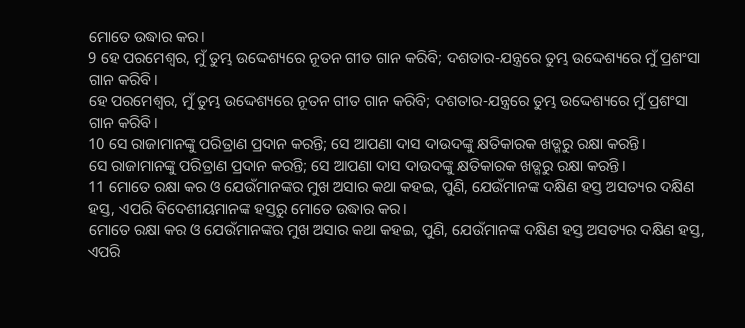ମୋତେ ଉଦ୍ଧାର କର।
9 ହେ ପରମେଶ୍ୱର, ମୁଁ ତୁମ୍ଭ ଉଦ୍ଦେଶ୍ୟରେ ନୂତନ ଗୀତ ଗାନ କରିବି; ଦଶତାର-ଯନ୍ତ୍ରରେ ତୁମ୍ଭ ଉଦ୍ଦେଶ୍ୟରେ ମୁଁ ପ୍ରଶଂସା ଗାନ କରିବି।
ହେ ପରମେଶ୍ୱର, ମୁଁ ତୁମ୍ଭ ଉଦ୍ଦେଶ୍ୟରେ ନୂତନ ଗୀତ ଗାନ କରିବି; ଦଶତାର-ଯନ୍ତ୍ରରେ ତୁମ୍ଭ ଉଦ୍ଦେଶ୍ୟରେ ମୁଁ ପ୍ରଶଂସା ଗାନ କରିବି।
10 ସେ ରାଜାମାନଙ୍କୁ ପରିତ୍ରାଣ ପ୍ରଦାନ କରନ୍ତି; ସେ ଆପଣା ଦାସ ଦାଉଦଙ୍କୁ କ୍ଷତିକାରକ ଖଡ୍ଗରୁ ରକ୍ଷା କରନ୍ତି।
ସେ ରାଜାମାନଙ୍କୁ ପରିତ୍ରାଣ ପ୍ରଦାନ କରନ୍ତି; ସେ ଆପଣା ଦାସ ଦାଉଦଙ୍କୁ କ୍ଷତିକାରକ ଖଡ୍ଗରୁ ରକ୍ଷା କରନ୍ତି।
11 ମୋତେ ରକ୍ଷା କର ଓ ଯେଉଁମାନଙ୍କର ମୁଖ ଅସାର କଥା କହଇ, ପୁଣି, ଯେଉଁମାନଙ୍କ ଦକ୍ଷିଣ ହସ୍ତ ଅସତ୍ୟର ଦକ୍ଷିଣ ହସ୍ତ, ଏପରି ବିଦେଶୀୟମାନଙ୍କ ହସ୍ତରୁ ମୋତେ ଉଦ୍ଧାର କର।
ମୋତେ ରକ୍ଷା କର ଓ ଯେଉଁମାନଙ୍କର ମୁଖ ଅସାର କଥା କହଇ, ପୁଣି, ଯେଉଁମାନଙ୍କ ଦକ୍ଷିଣ ହସ୍ତ ଅସତ୍ୟର ଦକ୍ଷିଣ ହସ୍ତ, ଏପରି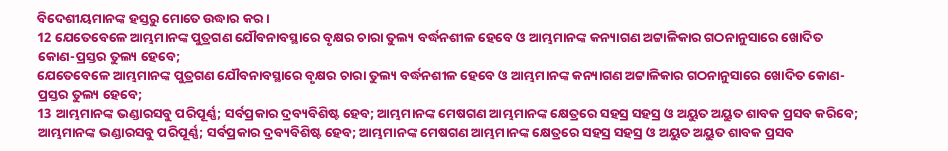ବିଦେଶୀୟମାନଙ୍କ ହସ୍ତରୁ ମୋତେ ଉଦ୍ଧାର କର।
12 ଯେତେବେଳେ ଆମ୍ଭମାନଙ୍କ ପୁତ୍ରଗଣ ଯୌବନାବସ୍ଥାରେ ବୃକ୍ଷର ଚାରା ତୁଲ୍ୟ ବର୍ଦ୍ଧନଶୀଳ ହେବେ ଓ ଆମ୍ଭମାନଙ୍କ କନ୍ୟାଗଣ ଅଟ୍ଟାଳିକାର ଗଠନାନୁସାରେ ଖୋଦିତ କୋଣ-ପ୍ରସ୍ତର ତୁଲ୍ୟ ହେବେ;
ଯେତେବେଳେ ଆମ୍ଭମାନଙ୍କ ପୁତ୍ରଗଣ ଯୌବନାବସ୍ଥାରେ ବୃକ୍ଷର ଚାରା ତୁଲ୍ୟ ବର୍ଦ୍ଧନଶୀଳ ହେବେ ଓ ଆମ୍ଭମାନଙ୍କ କନ୍ୟାଗଣ ଅଟ୍ଟାଳିକାର ଗଠନାନୁସାରେ ଖୋଦିତ କୋଣ-ପ୍ରସ୍ତର ତୁଲ୍ୟ ହେବେ;
13 ଆମ୍ଭମାନଙ୍କ ଭଣ୍ଡାରସବୁ ପରିପୂର୍ଣ୍ଣ; ସର୍ବପ୍ରକାର ଦ୍ରବ୍ୟବିଶିଷ୍ଟ ହେବ; ଆମ୍ଭମାନଙ୍କ ମେଷଗଣ ଆମ୍ଭମାନଙ୍କ କ୍ଷେତ୍ରରେ ସହସ୍ର ସହସ୍ର ଓ ଅୟୁତ ଅୟୁତ ଶାବକ ପ୍ରସବ କରିବେ;
ଆମ୍ଭମାନଙ୍କ ଭଣ୍ଡାରସବୁ ପରିପୂର୍ଣ୍ଣ; ସର୍ବପ୍ରକାର ଦ୍ରବ୍ୟବିଶିଷ୍ଟ ହେବ; ଆମ୍ଭମାନଙ୍କ ମେଷଗଣ ଆମ୍ଭମାନଙ୍କ କ୍ଷେତ୍ରରେ ସହସ୍ର ସହସ୍ର ଓ ଅୟୁତ ଅୟୁତ ଶାବକ ପ୍ରସବ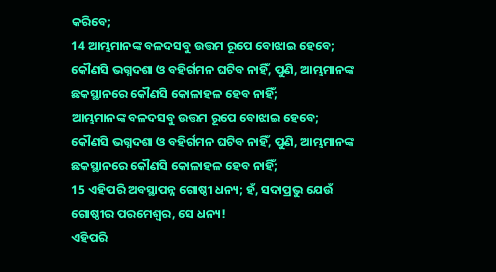କରିବେ;
14 ଆମ୍ଭମାନଙ୍କ ବଳଦସବୁ ଉତ୍ତମ ରୂପେ ବୋଝାଇ ହେବେ; କୌଣସି ଭଗ୍ନଦଶା ଓ ବହିର୍ଗମନ ଘଟିବ ନାହିଁ, ପୁଣି, ଆମ୍ଭମାନଙ୍କ ଛକସ୍ଥାନରେ କୌଣସି କୋଳାହଳ ହେବ ନାହିଁ;
ଆମ୍ଭମାନଙ୍କ ବଳଦସବୁ ଉତ୍ତମ ରୂପେ ବୋଝାଇ ହେବେ; କୌଣସି ଭଗ୍ନଦଶା ଓ ବହିର୍ଗମନ ଘଟିବ ନାହିଁ, ପୁଣି, ଆମ୍ଭମାନଙ୍କ ଛକସ୍ଥାନରେ କୌଣସି କୋଳାହଳ ହେବ ନାହିଁ;
15 ଏହିପରି ଅବସ୍ଥାପନ୍ନ ଗୋଷ୍ଠୀ ଧନ୍ୟ; ହଁ, ସଦାପ୍ରଭୁ ଯେଉଁ ଗୋଷ୍ଠୀର ପରମେଶ୍ୱର, ସେ ଧନ୍ୟ!
ଏହିପରି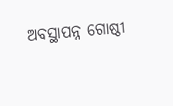ଅବସ୍ଥାପନ୍ନ ଗୋଷ୍ଠୀ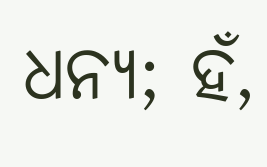ଧନ୍ୟ; ହଁ,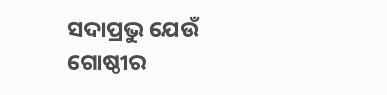ସଦାପ୍ରଭୁ ଯେଉଁ ଗୋଷ୍ଠୀର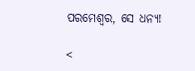ପରମେଶ୍ୱର, ସେ ଧନ୍ୟ!

<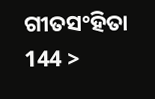ଗୀତସଂହିତା 144 >